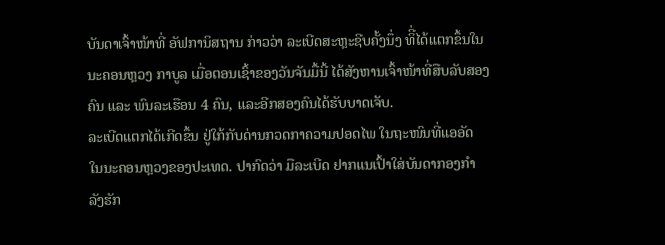ບັນດາເຈົ້າໜ້າທີ່ ອັຟການິສຖານ ກ່າວວ່າ ລະເບີດສະຫຼະຊີບຄັ້ງນຶ່ງ ທິີ່ໄດ້ແຕກຂຶ້ນໃນ
ນະຄອນຫຼວງ ກາບູລ ເມື່ອຕອນເຊົ້າຂອງວັນຈັນມື້ນີ້ ໄດ້ສັງຫານເຈົ້າໜ້າທີ່ສືບລັບສອງ
ຄົນ ແລະ ພົນລະເຮືອນ 4 ຄົນ, ແລະອີກສອງຄົນໄດ້ຮັບບາດເຈັບ.
ລະເບີດແຕກໄດ້ເກີດຂຶ້ນ ຢູ່ໃກ້ກັບດ່ານກວດກາຄວາມປອດໄພ ໃນຖະໜົນທີ່ແອອັດ
ໃນນະຄອນຫຼວງຂອງປະເທດ. ປາກົດວ່າ ມືລະເບີດ ຢາກແນເປົ້າໃສ່ບັນດາກອງກຳ
ລັງຮັກ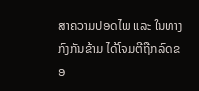ສາຄວາມປອດໄພ ແລະ ໃນທາງກົງກັນຂ້າມ ໄດ້ໂຈມຕີຖືກລົດຂອ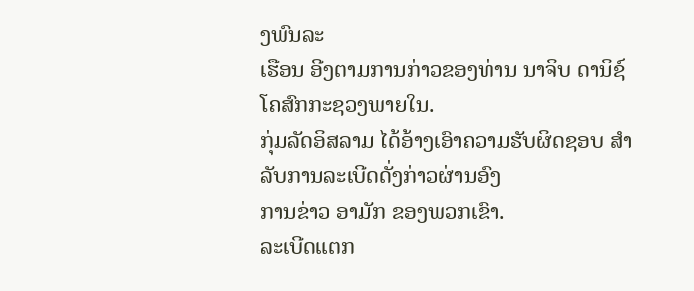ງພົນລະ
ເຮືອນ ອີງຕາມການກ່າວຂອງທ່ານ ນາຈິບ ດານິຊ໌ ໂຄສົກກະຊວງພາຍໃນ.
ກຸ່ມລັດອິສລາມ ໄດ້ອ້າງເອົາຄວາມຮັບຜິດຊອບ ສຳລັບການລະເບີດດັ່ງກ່າວຜ່ານອົງ
ການຂ່າວ ອາມັກ ຂອງພວກເຂົາ.
ລະເບີດແຕກ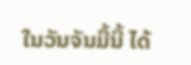ໃນວັນຈັນມື້ນີ້ ໄດ້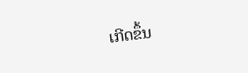ເກີດຂຶ້ນ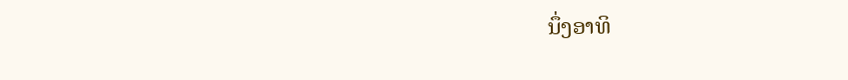ນຶ່ງອາທິ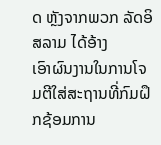ດ ຫຼັງຈາກພວກ ລັດອິສລາມ ໄດ້ອ້າງ
ເອົາຜົນງານໃນການໂຈມຕີໃສ່ສະຖານທີ່ກົມຝຶກຊ້ອມການ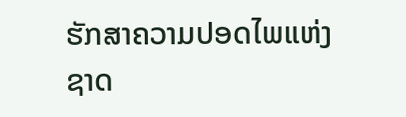ຮັກສາຄວາມປອດໄພແຫ່ງ
ຊາດ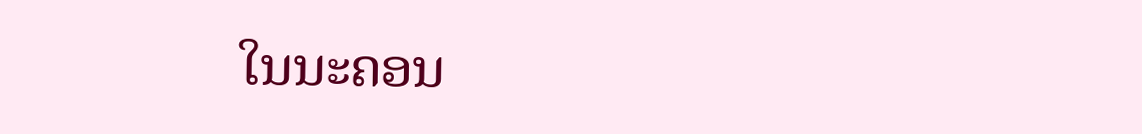ໃນນະຄອນ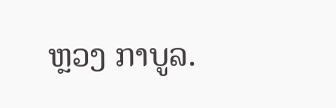ຫຼວງ ກາບູລ.